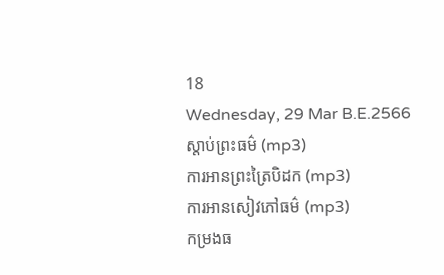18
Wednesday, 29 Mar B.E.2566
ស្តាប់ព្រះធម៌ (mp3)
ការអានព្រះត្រៃបិដក (mp3)
ការអានសៀវភៅធម៌ (mp3)
កម្រងធ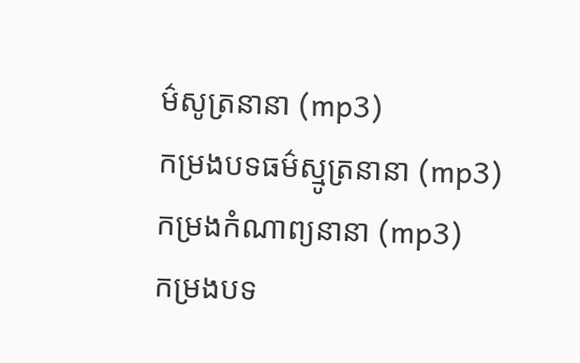ម៌សូត្រនានា (mp3)
កម្រងបទធម៌ស្មូត្រនានា (mp3)
កម្រងកំណាព្យនានា (mp3)
កម្រងបទ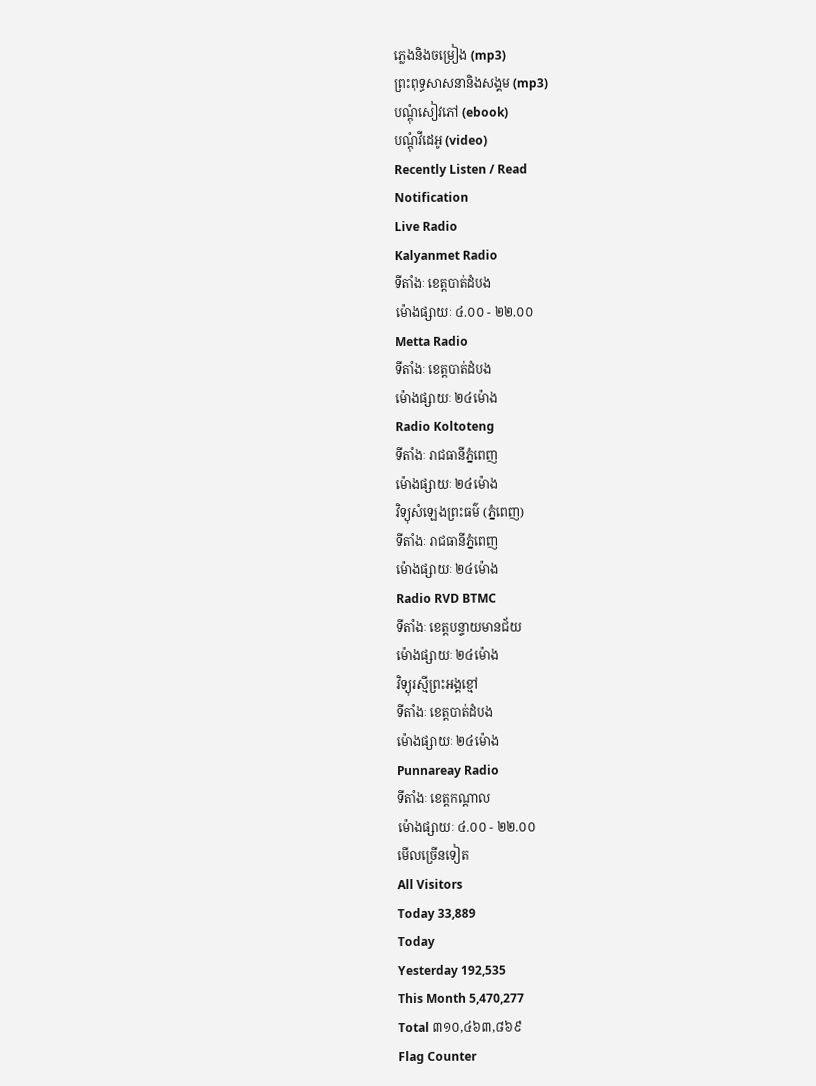ភ្លេងនិងចម្រៀង (mp3)
ព្រះពុទ្ធសាសនានិងសង្គម (mp3)
បណ្តុំសៀវភៅ (ebook)
បណ្តុំវីដេអូ (video)
Recently Listen / Read
Notification
Live Radio
Kalyanmet Radio
ទីតាំងៈ ខេត្តបាត់ដំបង
ម៉ោងផ្សាយៈ ៤.០០ - ២២.០០
Metta Radio
ទីតាំងៈ ខេត្តបាត់ដំបង
ម៉ោងផ្សាយៈ ២៤ម៉ោង
Radio Koltoteng
ទីតាំងៈ រាជធានីភ្នំពេញ
ម៉ោងផ្សាយៈ ២៤ម៉ោង
វិទ្យុសំឡេងព្រះធម៌ (ភ្នំពេញ)
ទីតាំងៈ រាជធានីភ្នំពេញ
ម៉ោងផ្សាយៈ ២៤ម៉ោង
Radio RVD BTMC
ទីតាំងៈ ខេត្តបន្ទាយមានជ័យ
ម៉ោងផ្សាយៈ ២៤ម៉ោង
វិទ្យុរស្មីព្រះអង្គខ្មៅ
ទីតាំងៈ ខេត្តបាត់ដំបង
ម៉ោងផ្សាយៈ ២៤ម៉ោង
Punnareay Radio
ទីតាំងៈ ខេត្តកណ្តាល
ម៉ោងផ្សាយៈ ៤.០០ - ២២.០០
មើលច្រើនទៀត
All Visitors
Today 33,889
Today
Yesterday 192,535
This Month 5,470,277
Total ៣១០,៤៦៣,៨៦៩
Flag Counter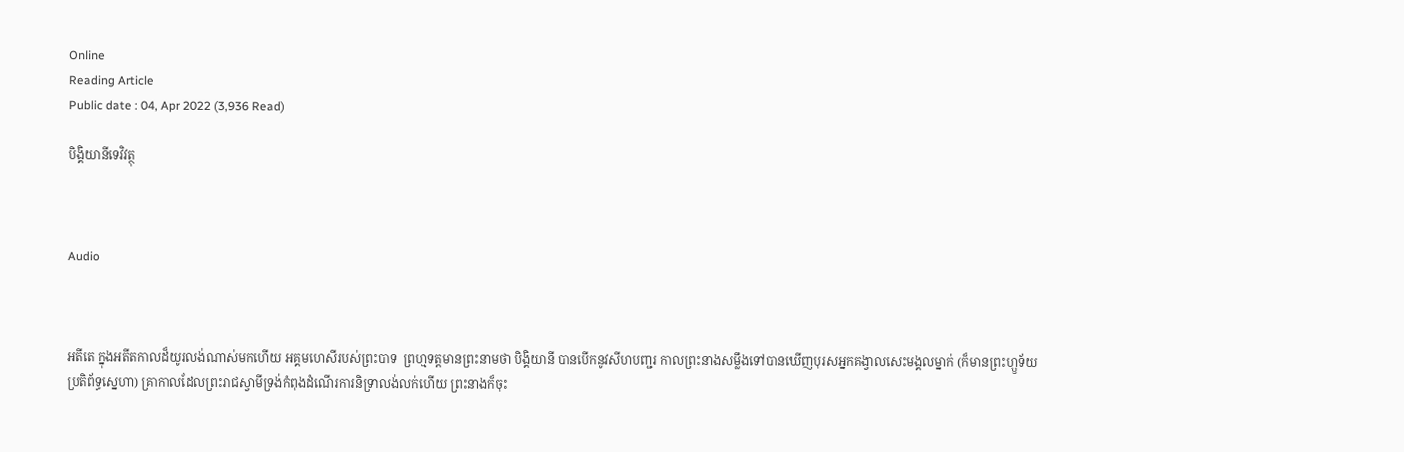Online
Reading Article
Public date : 04, Apr 2022 (3,936 Read)

បិង្គិយានីទេវិវត្ថុ



Audio



អតីតេ ក្នុងអតីតកាលដ៏យូរលង់ណាស់មកហើយ អគ្គមហេសីរបស់ព្រះបាទ  ព្រហ្មទត្តមានព្រះនាមថា បិង្គិយានី បានបើកនូវសីហបញ្ជរ កាលព្រះនាងសម្លឹងទៅបានឃើញបុរសអ្នកគង្វាលសេះមង្គលម្នាក់ (ក៏មានព្រះហ្ឫទ័យប្រតិព័ទ្ធស្នេហា) គ្រាកាលដែលព្រះរាជស្វាមីទ្រង់កំពុងដំណើរការនិទ្រាលង់លក់ហើយ ព្រះនាងក៏ចុះ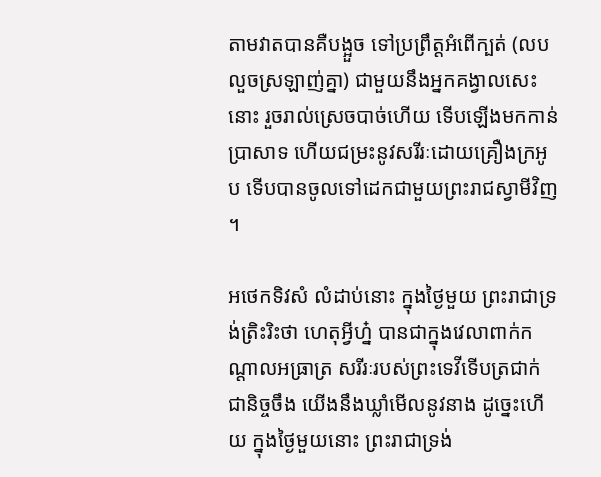តាមវាតបានគឺបង្អួច ទៅប្រព្រឹត្តអំពើក្បត់ (លបលួចស្រឡាញ់គ្នា) ជាមួយនឹងអ្នកគង្វាលសេះនោះ រួចរាល់ស្រេចបាច់ហើយ ទើបឡើងមកកាន់ប្រាសាទ ហើយជម្រះនូវសរីរៈដោយគ្រឿងក្រអូប ទើបបានចូលទៅដេកជាមួយព្រះរាជស្វាមីវិញ ។

អថេកទិវសំ លំដាប់នោះ ក្នុងថ្ងៃមួយ ព្រះរាជាទ្រង់ត្រិះរិះថា ហេតុអ្វីហ្ន៎ បានជាក្នុងវេលាពាក់កណ្ដាលអធ្រាត្រ សរីរៈរបស់ព្រះទេវីទើបត្រជាក់ជានិច្ចចឹង យើងនឹងឃ្លាំមើលនូវនាង ដូច្នេះហើយ ក្នុងថ្ងៃមួយនោះ ព្រះរាជាទ្រង់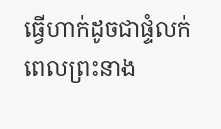ធ្វើហាក់ដូចជាផ្ទំលក់ ពេលព្រះនាង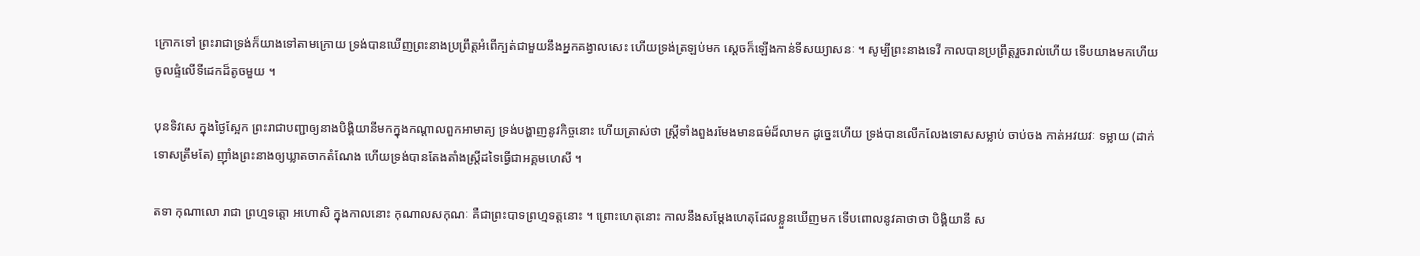ក្រោកទៅ ព្រះរាជាទ្រង់ក៏យាងទៅតាមក្រោយ ទ្រង់បានឃើញព្រះនាងប្រព្រឹត្តអំពើក្បត់ជាមួយនឹងអ្នកគង្វាលសេះ ហើយទ្រង់ត្រឡប់មក ស្ដេចក៏ឡើងកាន់ទីសយ្យាសនៈ ។ សូម្បីព្រះនាងទេវី កាលបានប្រព្រឹត្តរួចរាល់ហើយ ទើបយាងមកហើយចូលផ្ទំលើទីដេកដ៏តូចមួយ ។

បុនទិវសេ ក្នុងថ្ងៃស្អែក ព្រះរាជាបញ្ជាឲ្យនាងបិង្គិយានីមកក្នុងកណ្ដាលពួកអាមាត្យ ទ្រង់បង្ហាញនូវកិច្ចនោះ ហើយត្រាស់ថា ស្ត្រីទាំងពួងរមែងមានធម៌ដ៏លាមក ដូច្នេះហើយ ទ្រង់បានលើកលែងទោសសម្លាប់ ចាប់ចង កាត់អវយវៈ ទម្លាយ (ដាក់ទោសត្រឹមតែ) ញ៉ាំងព្រះនាងឲ្យឃ្លាតចាកតំណែង ហើយទ្រង់បានតែងតាំងស្ត្រីដទៃធ្វើជាអគ្គមហេសី ។

តទា កុណាលោ រាជា ព្រហ្មទត្តោ អហោសិ ក្នុងកាលនោះ កុណាលសកុណៈ គឺជាព្រះបាទព្រហ្មទត្តនោះ ។ ព្រោះហេតុនោះ កាលនឹងសម្ដែងហេតុដែលខ្លួនឃើញមក ទើបពោលនូវគាថាថា បិង្គិយានី ស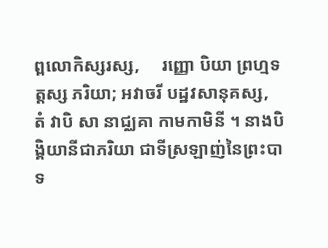ព្ពលោកិស្សរស្ស,     រញ្ញោ បិយា ព្រហ្មទត្តស្ស ភរិយា; អវាចរី បដ្ឋវសានុគស្ស,    តំ វាបិ សា នាជ្ឈគា កាមកាមិនី ។ នាងបិង្គិយានីជាភរិយា ជាទីស្រឡាញ់នៃព្រះបាទ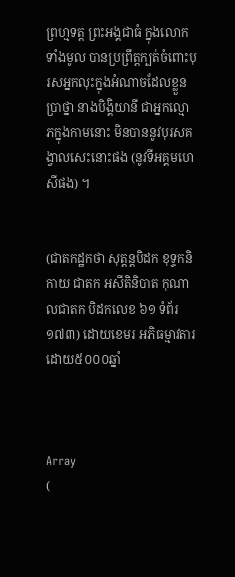ព្រហ្មទត្ត ព្រះអង្គជាធំ ក្នុងលោកទាំងមូល បានប្រព្រឹត្តក្បត់ចំពោះបុរសអ្នកលុះក្នុងអំណាចដែលខ្លួនប្រាថ្នា នាងបិង្គិយានី ជាអ្នកល្មោភក្នុងកាមនោះ មិនបាននូវបុរសគង្វាលសេះនោះផង (នូវទីអគ្គមហេសីផង) ។


(ជាតកដ្ឋកថា សុត្តន្តបិដក ខុទ្ទកនិកាយ ជាតក អសីតិនិបាត កុណាលជាតក បិដកលេខ ៦១ ទំព័រ ១៧៣) ដោយខេមរ អភិធម្មាវតារ
ដោយ៥០០០ឆ្នាំ



Array
(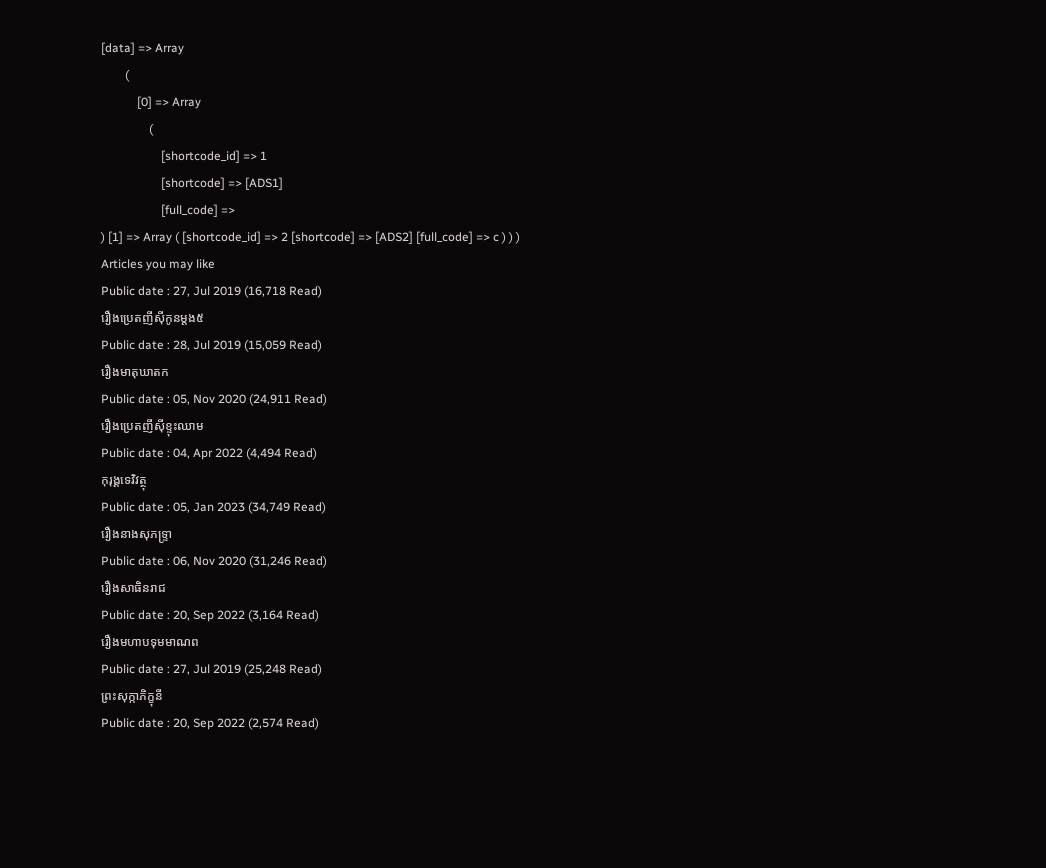[data] => Array
        (
            [0] => Array
                (
                    [shortcode_id] => 1
                    [shortcode] => [ADS1]
                    [full_code] =>
) [1] => Array ( [shortcode_id] => 2 [shortcode] => [ADS2] [full_code] => c ) ) )
Articles you may like
Public date : 27, Jul 2019 (16,718 Read)
រឿងប្រេតញីស៊ីកូនម្តង៥
Public date : 28, Jul 2019 (15,059 Read)
រឿងមាតុឃាតក
Public date : 05, Nov 2020 (24,911 Read)
រឿងប្រេតញីស៊ីខ្ទុះឈាម
Public date : 04, Apr 2022 (4,494 Read)
កុរុង្គទេវិវត្ថុ
Public date : 05, Jan 2023 (34,749 Read)
រឿងនាងសុភទ្ទ្រា
Public date : 06, Nov 2020 (31,246 Read)
រឿងសាធិនរាជ
Public date : 20, Sep 2022 (3,164 Read)
រឿងមហាបទុមមាណព
Public date : 27, Jul 2019 (25,248 Read)
ព្រះសុក្កាភិក្ខុនី
Public date : 20, Sep 2022 (2,574 Read)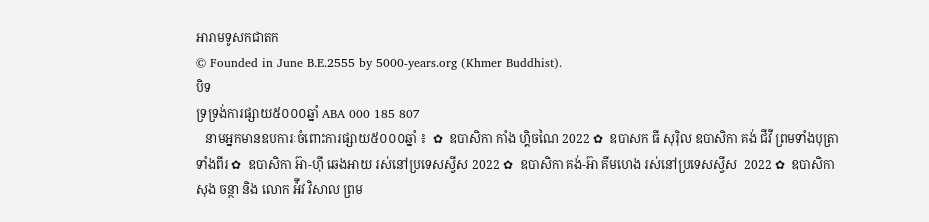អារាមទូសកជាតក
© Founded in June B.E.2555 by 5000-years.org (Khmer Buddhist).
បិទ
ទ្រទ្រង់ការផ្សាយ៥០០០ឆ្នាំ ABA 000 185 807
   នាមអ្នកមានឧបការៈចំពោះការផ្សាយ៥០០០ឆ្នាំ ៖  ✿  ឧបាសិកា កាំង ហ្គិចណៃ 2022 ✿  ឧបាសក ធី សុរ៉ិល ឧបាសិកា គង់ ជីវី ព្រមទាំងបុត្រាទាំងពីរ ✿  ឧបាសិកា អ៊ា-ហុី ឆេងអាយ រស់នៅប្រទេសស្វីស 2022 ✿  ឧបាសិកា គង់-អ៊ា គីមហេង រស់នៅប្រទេសស្វីស  2022 ✿  ឧបាសិកា សុង ចន្ថា និង លោក អ៉ីវ វិសាល ព្រម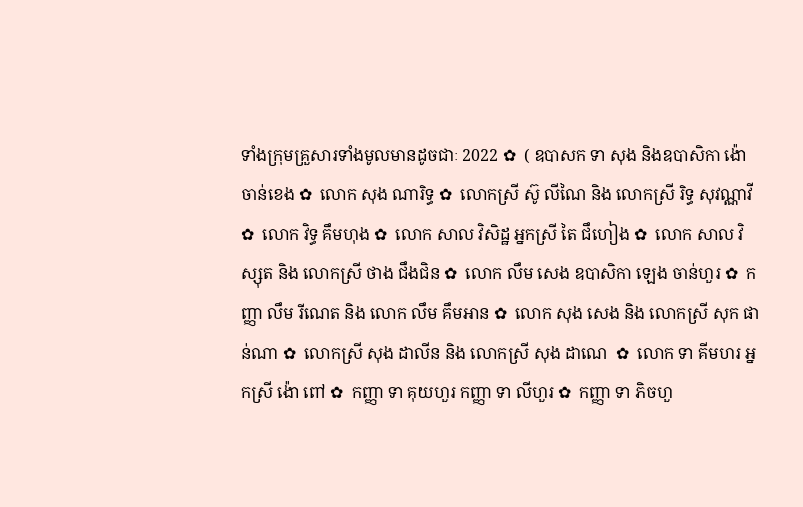ទាំងក្រុមគ្រួសារទាំងមូលមានដូចជាៈ 2022 ✿  ( ឧបាសក ទា សុង និងឧបាសិកា ង៉ោ ចាន់ខេង ✿  លោក សុង ណារិទ្ធ ✿  លោកស្រី ស៊ូ លីណៃ និង លោកស្រី រិទ្ធ សុវណ្ណាវី  ✿  លោក វិទ្ធ គឹមហុង ✿  លោក សាល វិសិដ្ឋ អ្នកស្រី តៃ ជឹហៀង ✿  លោក សាល វិស្សុត និង លោកស្រី ថាង ជឹងជិន ✿  លោក លឹម សេង ឧបាសិកា ឡេង ចាន់ហួរ ✿  កញ្ញា លឹម រីណេត និង លោក លឹម គឹមអាន ✿  លោក សុង សេង និង លោកស្រី សុក ផាន់ណា ✿  លោកស្រី សុង ដាលីន និង លោកស្រី សុង ដាណេ  ✿  លោក ទា គីមហរ អ្នកស្រី ង៉ោ ពៅ ✿  កញ្ញា ទា គុយហួរ កញ្ញា ទា លីហួរ ✿  កញ្ញា ទា ភិចហួ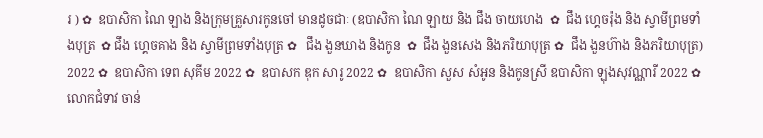រ ) ✿  ឧបាសិកា ណៃ ឡាង និងក្រុមគ្រួសារកូនចៅ មានដូចជាៈ (ឧបាសិកា ណៃ ឡាយ និង ជឹង ចាយហេង  ✿  ជឹង ហ្គេចរ៉ុង និង ស្វាមីព្រមទាំងបុត្រ  ✿ ជឹង ហ្គេចគាង និង ស្វាមីព្រមទាំងបុត្រ ✿   ជឹង ងួនឃាង និងកូន  ✿  ជឹង ងួនសេង និងភរិយាបុត្រ ✿  ជឹង ងួនហ៊ាង និងភរិយាបុត្រ)  2022 ✿  ឧបាសិកា ទេព សុគីម 2022 ✿  ឧបាសក ឌុក សារូ 2022 ✿  ឧបាសិកា សួស សំអូន និងកូនស្រី ឧបាសិកា ឡុងសុវណ្ណារី 2022 ✿  លោកជំទាវ ចាន់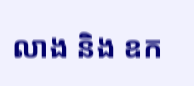លាង និង ឧក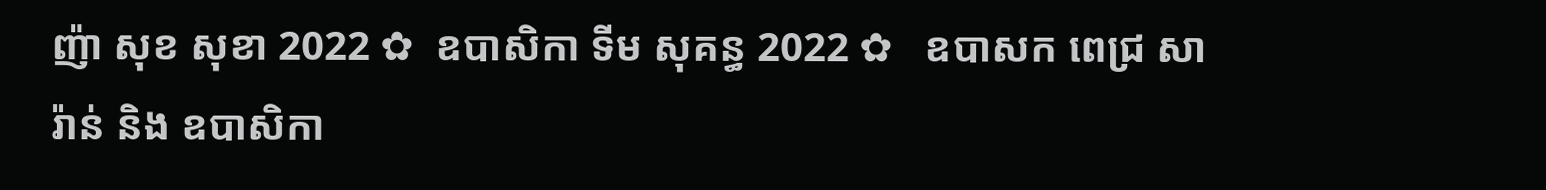ញ៉ា សុខ សុខា 2022 ✿  ឧបាសិកា ទីម សុគន្ធ 2022 ✿   ឧបាសក ពេជ្រ សារ៉ាន់ និង ឧបាសិកា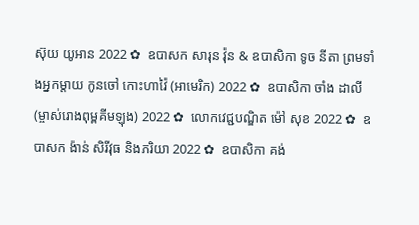ស៊ុយ យូអាន 2022 ✿  ឧបាសក សារុន វ៉ុន & ឧបាសិកា ទូច នីតា ព្រមទាំងអ្នកម្តាយ កូនចៅ កោះហាវ៉ៃ (អាមេរិក) 2022 ✿  ឧបាសិកា ចាំង ដាលី (ម្ចាស់រោងពុម្ពគីមឡុង) 2022 ✿  លោកវេជ្ជបណ្ឌិត ម៉ៅ សុខ 2022 ✿  ឧបាសក ង៉ាន់ សិរីវុធ និងភរិយា 2022 ✿  ឧបាសិកា គង់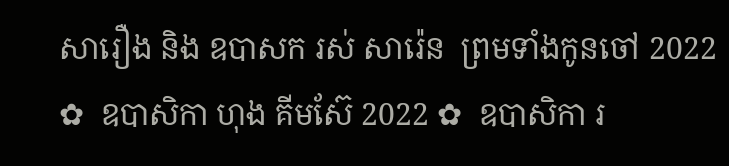សារឿង និង ឧបាសក រស់ សារ៉េន  ព្រមទាំងកូនចៅ 2022 ✿  ឧបាសិកា ហុង គីមស៊ែ 2022 ✿  ឧបាសិកា រ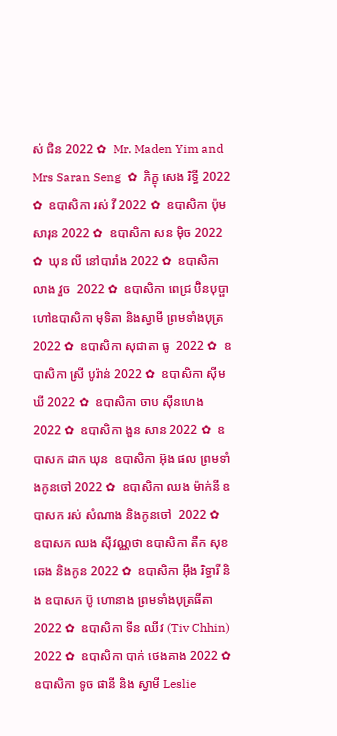ស់ ជិន 2022 ✿  Mr. Maden Yim and Mrs Saran Seng  ✿  ភិក្ខុ សេង រិទ្ធី 2022 ✿  ឧបាសិកា រស់ វី 2022 ✿  ឧបាសិកា ប៉ុម សារុន 2022 ✿  ឧបាសិកា សន ម៉ិច 2022 ✿  ឃុន លី នៅបារាំង 2022 ✿  ឧបាសិកា លាង វួច  2022 ✿  ឧបាសិកា ពេជ្រ ប៊ិនបុប្ផា ហៅឧបាសិកា មុទិតា និងស្វាមី ព្រមទាំងបុត្រ  2022 ✿  ឧបាសិកា សុជាតា ធូ  2022 ✿  ឧបាសិកា ស្រី បូរ៉ាន់ 2022 ✿  ឧបាសិកា ស៊ីម ឃី 2022 ✿  ឧបាសិកា ចាប ស៊ីនហេង 2022 ✿  ឧបាសិកា ងួន សាន 2022 ✿  ឧបាសក ដាក ឃុន  ឧបាសិកា អ៊ុង ផល ព្រមទាំងកូនចៅ 2022 ✿  ឧបាសិកា ឈង ម៉ាក់នី ឧបាសក រស់ សំណាង និងកូនចៅ  2022 ✿  ឧបាសក ឈង សុីវណ្ណថា ឧបាសិកា តឺក សុខឆេង និងកូន 2022 ✿  ឧបាសិកា អុឹង រិទ្ធារី និង ឧបាសក ប៊ូ ហោនាង ព្រមទាំងបុត្រធីតា  2022 ✿  ឧបាសិកា ទីន ឈីវ (Tiv Chhin)  2022 ✿  ឧបាសិកា បាក់ ថេងគាង 2022 ✿  ឧបាសិកា ទូច ផានី និង ស្វាមី Leslie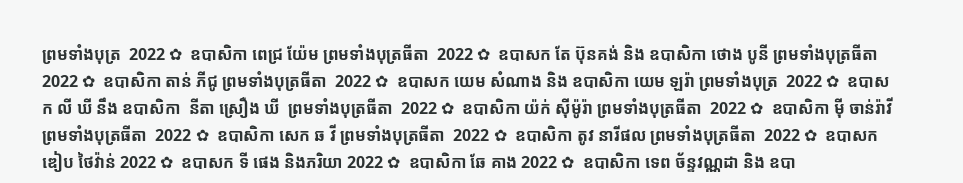ព្រមទាំងបុត្រ  2022 ✿  ឧបាសិកា ពេជ្រ យ៉ែម ព្រមទាំងបុត្រធីតា  2022 ✿  ឧបាសក តែ ប៊ុនគង់ និង ឧបាសិកា ថោង បូនី ព្រមទាំងបុត្រធីតា  2022 ✿  ឧបាសិកា តាន់ ភីជូ ព្រមទាំងបុត្រធីតា  2022 ✿  ឧបាសក យេម សំណាង និង ឧបាសិកា យេម ឡរ៉ា ព្រមទាំងបុត្រ  2022 ✿  ឧបាសក លី ឃី នឹង ឧបាសិកា  នីតា ស្រឿង ឃី  ព្រមទាំងបុត្រធីតា  2022 ✿  ឧបាសិកា យ៉ក់ សុីម៉ូរ៉ា ព្រមទាំងបុត្រធីតា  2022 ✿  ឧបាសិកា មុី ចាន់រ៉ាវី ព្រមទាំងបុត្រធីតា  2022 ✿  ឧបាសិកា សេក ឆ វី ព្រមទាំងបុត្រធីតា  2022 ✿  ឧបាសិកា តូវ នារីផល ព្រមទាំងបុត្រធីតា  2022 ✿  ឧបាសក ឌៀប ថៃវ៉ាន់ 2022 ✿  ឧបាសក ទី ផេង និងភរិយា 2022 ✿  ឧបាសិកា ឆែ គាង 2022 ✿  ឧបាសិកា ទេព ច័ន្ទវណ្ណដា និង ឧបា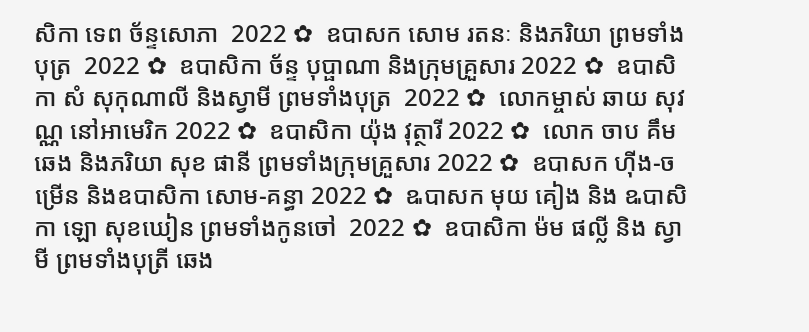សិកា ទេព ច័ន្ទសោភា  2022 ✿  ឧបាសក សោម រតនៈ និងភរិយា ព្រមទាំងបុត្រ  2022 ✿  ឧបាសិកា ច័ន្ទ បុប្ផាណា និងក្រុមគ្រួសារ 2022 ✿  ឧបាសិកា សំ សុកុណាលី និងស្វាមី ព្រមទាំងបុត្រ  2022 ✿  លោកម្ចាស់ ឆាយ សុវណ្ណ នៅអាមេរិក 2022 ✿  ឧបាសិកា យ៉ុង វុត្ថារី 2022 ✿  លោក ចាប គឹមឆេង និងភរិយា សុខ ផានី ព្រមទាំងក្រុមគ្រួសារ 2022 ✿  ឧបាសក ហ៊ីង-ចម្រើន និងឧបាសិកា សោម-គន្ធា 2022 ✿  ឩបាសក មុយ គៀង និង ឩបាសិកា ឡោ សុខឃៀន ព្រមទាំងកូនចៅ  2022 ✿  ឧបាសិកា ម៉ម ផល្លី និង ស្វាមី ព្រមទាំងបុត្រី ឆេង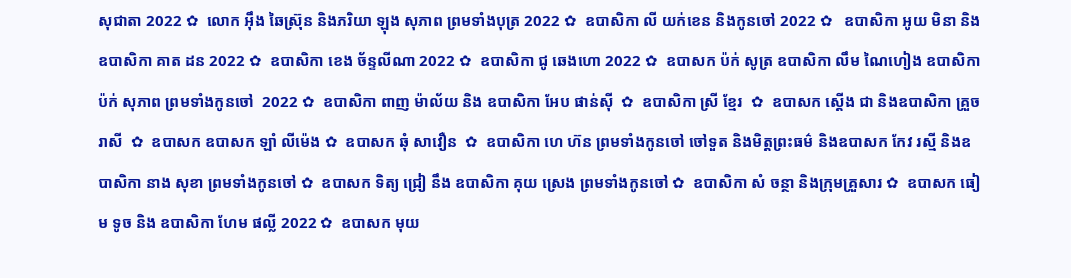សុជាតា 2022 ✿  លោក អ៊ឹង ឆៃស្រ៊ុន និងភរិយា ឡុង សុភាព ព្រមទាំងបុត្រ 2022 ✿  ឧបាសិកា លី យក់ខេន និងកូនចៅ 2022 ✿   ឧបាសិកា អូយ មិនា និង ឧបាសិកា គាត ដន 2022 ✿  ឧបាសិកា ខេង ច័ន្ទលីណា 2022 ✿  ឧបាសិកា ជូ ឆេងហោ 2022 ✿  ឧបាសក ប៉ក់ សូត្រ ឧបាសិកា លឹម ណៃហៀង ឧបាសិកា ប៉ក់ សុភាព ព្រមទាំងកូនចៅ  2022 ✿  ឧបាសិកា ពាញ ម៉ាល័យ និង ឧបាសិកា អែប ផាន់ស៊ី  ✿  ឧបាសិកា ស្រី ខ្មែរ  ✿  ឧបាសក ស្តើង ជា និងឧបាសិកា គ្រួច រាសី  ✿  ឧបាសក ឧបាសក ឡាំ លីម៉េង ✿  ឧបាសក ឆុំ សាវឿន  ✿  ឧបាសិកា ហេ ហ៊ន ព្រមទាំងកូនចៅ ចៅទួត និងមិត្តព្រះធម៌ និងឧបាសក កែវ រស្មី និងឧបាសិកា នាង សុខា ព្រមទាំងកូនចៅ ✿  ឧបាសក ទិត្យ ជ្រៀ នឹង ឧបាសិកា គុយ ស្រេង ព្រមទាំងកូនចៅ ✿  ឧបាសិកា សំ ចន្ថា និងក្រុមគ្រួសារ ✿  ឧបាសក ធៀម ទូច និង ឧបាសិកា ហែម ផល្លី 2022 ✿  ឧបាសក មុយ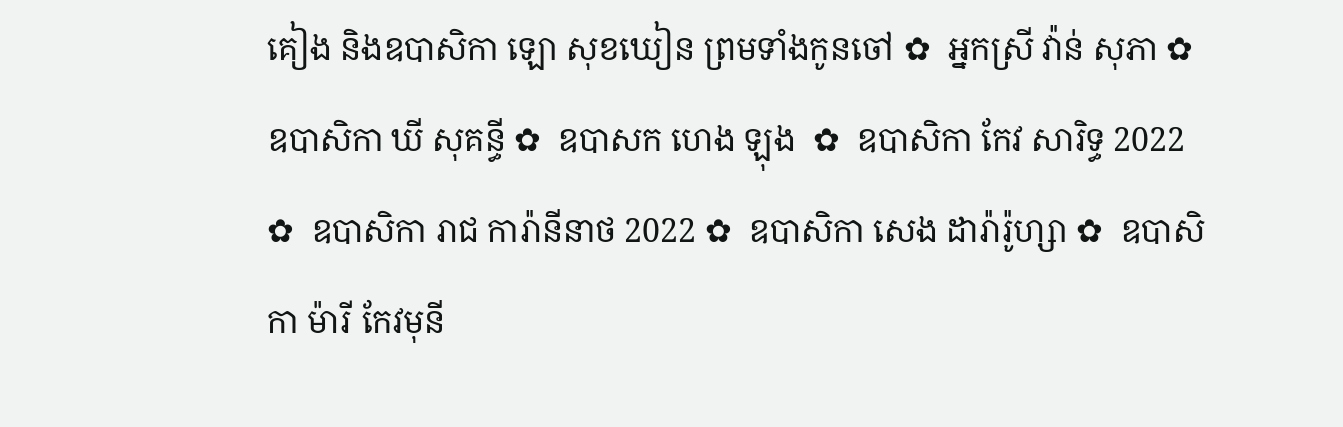គៀង និងឧបាសិកា ឡោ សុខឃៀន ព្រមទាំងកូនចៅ ✿  អ្នកស្រី វ៉ាន់ សុភា ✿  ឧបាសិកា ឃី សុគន្ធី ✿  ឧបាសក ហេង ឡុង  ✿  ឧបាសិកា កែវ សារិទ្ធ 2022 ✿  ឧបាសិកា រាជ ការ៉ានីនាថ 2022 ✿  ឧបាសិកា សេង ដារ៉ារ៉ូហ្សា ✿  ឧបាសិកា ម៉ារី កែវមុនី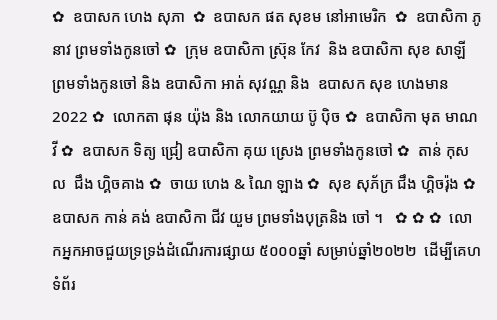✿  ឧបាសក ហេង សុភា  ✿  ឧបាសក ផត សុខម នៅអាមេរិក  ✿  ឧបាសិកា ភូ នាវ ព្រមទាំងកូនចៅ ✿  ក្រុម ឧបាសិកា ស្រ៊ុន កែវ  និង ឧបាសិកា សុខ សាឡី ព្រមទាំងកូនចៅ និង ឧបាសិកា អាត់ សុវណ្ណ និង  ឧបាសក សុខ ហេងមាន 2022 ✿  លោកតា ផុន យ៉ុង និង លោកយាយ ប៊ូ ប៉ិច ✿  ឧបាសិកា មុត មាណវី ✿  ឧបាសក ទិត្យ ជ្រៀ ឧបាសិកា គុយ ស្រេង ព្រមទាំងកូនចៅ ✿  តាន់ កុសល  ជឹង ហ្គិចគាង ✿  ចាយ ហេង & ណៃ ឡាង ✿  សុខ សុភ័ក្រ ជឹង ហ្គិចរ៉ុង ✿  ឧបាសក កាន់ គង់ ឧបាសិកា ជីវ យួម ព្រមទាំងបុត្រនិង ចៅ ។   ✿ ✿ ✿  លោកអ្នកអាចជួយទ្រទ្រង់ដំណើរការផ្សាយ ៥០០០ឆ្នាំ សម្រាប់ឆ្នាំ២០២២  ដើម្បីគេហទំព័រ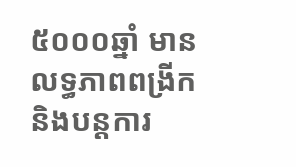៥០០០ឆ្នាំ មានលទ្ធភាពពង្រីកនិងបន្តការ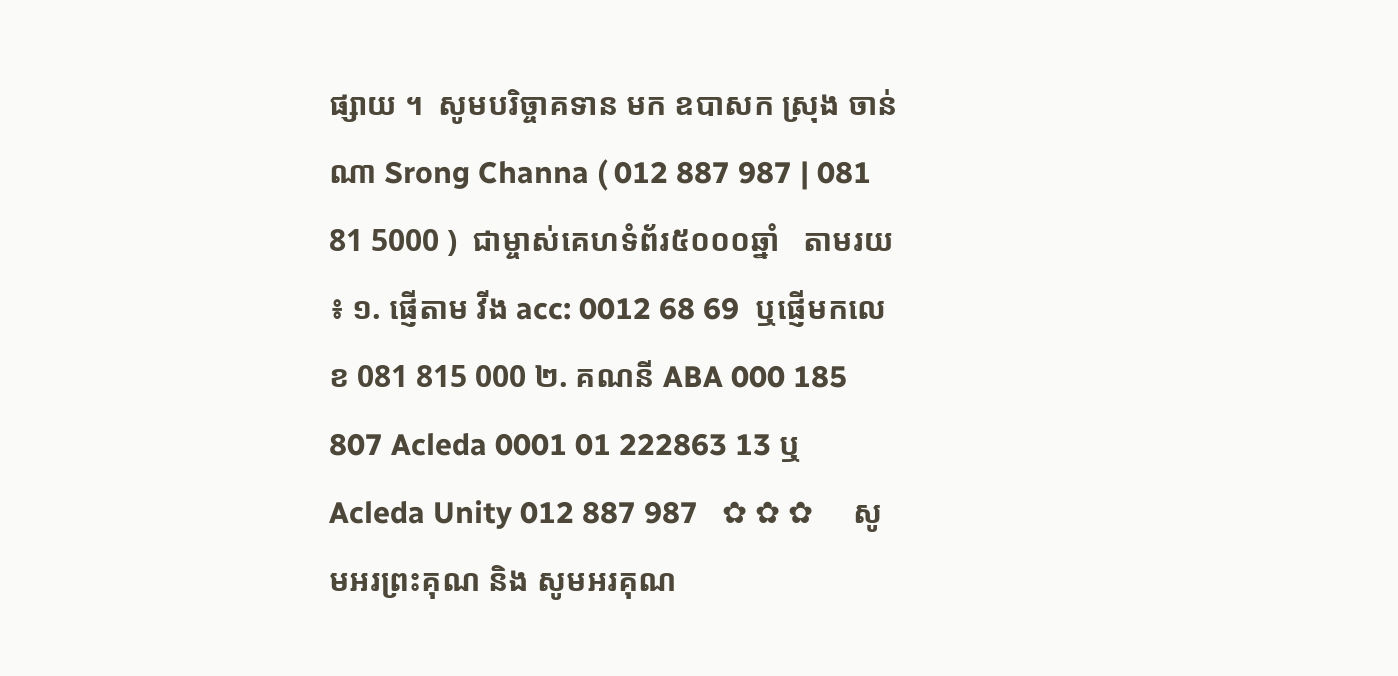ផ្សាយ ។  សូមបរិច្ចាគទាន មក ឧបាសក ស្រុង ចាន់ណា Srong Channa ( 012 887 987 | 081 81 5000 )  ជាម្ចាស់គេហទំព័រ៥០០០ឆ្នាំ   តាមរយ ៖ ១. ផ្ញើតាម វីង acc: 0012 68 69  ឬផ្ញើមកលេខ 081 815 000 ២. គណនី ABA 000 185 807 Acleda 0001 01 222863 13 ឬ Acleda Unity 012 887 987   ✿ ✿ ✿     សូមអរព្រះគុណ និង សូមអរគុណ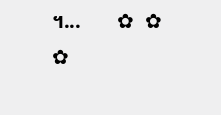។...       ✿  ✿  ✿